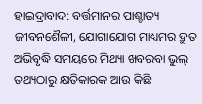ହାଇଦ୍ରାବାଦ: ବର୍ତ୍ତମାନର ପାଶ୍ଚାତ୍ୟ ଜୀବନଶୈଳୀ, ଯୋଗାଯୋଗ ମାଧ୍ୟମର ଦ୍ରୁତ ଅଭିବୃଦ୍ଧି ସମୟରେ ମିଥ୍ୟା ଖବରବା ଭୁଲ୍ ତଥ୍ୟଠାରୁ କ୍ଷତିକାରକ ଆଉ କିଛି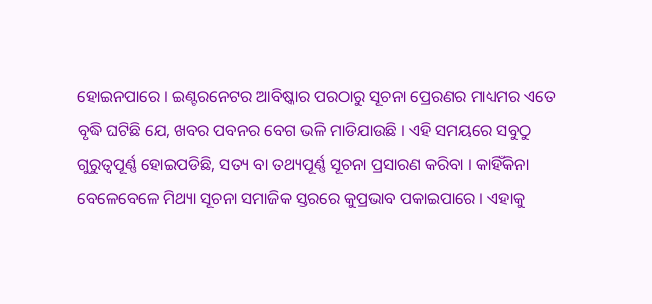ହୋଇନପାରେ । ଇଣ୍ଟରନେଟର ଆବିଷ୍କାର ପରଠାରୁ ସୂଚନା ପ୍ରେରଣର ମାଧ୍ୟମର ଏତେ ବୃଦ୍ଧି ଘଟିଛି ଯେ, ଖବର ପବନର ବେଗ ଭଳି ମାଡିଯାଉଛି । ଏହି ସମୟରେ ସବୁଠୁ ଗୁରୁତ୍ୱପୂର୍ଣ୍ଣ ହୋଇପଡିଛି, ସତ୍ୟ ବା ତଥ୍ୟପୂର୍ଣ୍ଣ ସୂଚନା ପ୍ରସାରଣ କରିବା । କାହିଁକିନା ବେଳେବେଳେ ମିଥ୍ୟା ସୂଚନା ସମାଜିକ ସ୍ତରରେ କୁପ୍ରଭାବ ପକାଇପାରେ । ଏହାକୁ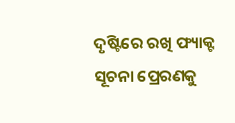ଦୃଷ୍ଟିରେ ରଖି ଫ୍ୟାକ୍ଟ ସୂଚନା ପ୍ରେରଣକୁ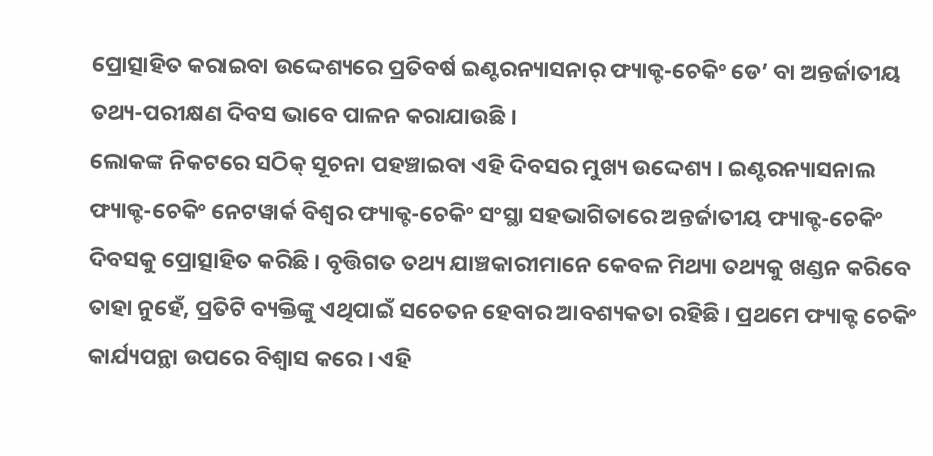ପ୍ରୋତ୍ସାହିତ କରାଇବା ଉଦ୍ଦେଶ୍ୟରେ ପ୍ରତିବର୍ଷ ଇଣ୍ଟରନ୍ୟାସନାର୍ ଫ୍ୟାକ୍ଟ-ଚେକିଂ ଡେ’ ବା ଅନ୍ତର୍ଜାତୀୟ ତଥ୍ୟ-ପରୀକ୍ଷଣ ଦିବସ ଭାବେ ପାଳନ କରାଯାଉଛି ।
ଲୋକଙ୍କ ନିକଟରେ ସଠିକ୍ ସୂଚନା ପହଞ୍ଚାଇବା ଏହି ଦିବସର ମୁଖ୍ୟ ଉଦ୍ଦେଶ୍ୟ । ଇଣ୍ଟରନ୍ୟାସନାଲ ଫ୍ୟାକ୍ଟ-ଚେକିଂ ନେଟୱାର୍କ ବିଶ୍ୱର ଫ୍ୟାକ୍ଟ-ଚେକିଂ ସଂସ୍ଥା ସହଭାଗିତାରେ ଅନ୍ତର୍ଜାତୀୟ ଫ୍ୟାକ୍ଟ-ଚେକିଂ ଦିବସକୁ ପ୍ରୋତ୍ସାହିତ କରିଛି । ବୃତ୍ତିଗତ ତଥ୍ୟ ଯାଞ୍ଚକାରୀମାନେ କେବଳ ମିଥ୍ୟା ତଥ୍ୟକୁ ଖଣ୍ଡନ କରିବେ ତାହା ନୁହେଁ, ପ୍ରତିଟି ବ୍ୟକ୍ତିଙ୍କୁ ଏଥିପାଇଁ ସଚେତନ ହେବାର ଆବଶ୍ୟକତା ରହିଛି । ପ୍ରଥମେ ଫ୍ୟାକ୍ଟ ଚେକିଂ କାର୍ଯ୍ୟପନ୍ଥା ଉପରେ ବିଶ୍ୱାସ କରେ । ଏହି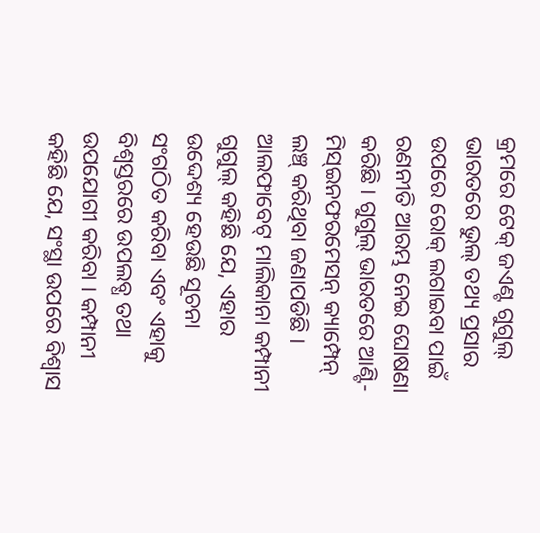କ୍ରମରେ ଟେକ୍ ଜଏଣ୍ଟ ଗୁଗୁଲ୍ ଭାରତରେ ଭୁଲ୍ ତଥ୍ୟ ପ୍ରସାର ଉପରେ ରୋକ୍ ଲଗାଇବା ପାଇଁ ରଣନୀତି ଆରମ୍ଭ ନେଇ ଘୋଷଣା କରିଛି । ଗୁଗୁଲ୍ ଭାରତରେ ଆଣ୍ଟି-ମିସ୍ଇନଫରମେସନ୍ କ୍ୟାମ୍ପେନ୍ ଲଞ୍ଚ୍ କରିଥିବା ଜଣାପଡିଛି । ଆଲଫାବେଟ୍ ମାଲିକାନା କମ୍ପାନୀ ଗୁଗୁଲ୍ କହିଛି ଯେ, ଏହାର ଉଦ୍ଦେଶ୍ୟ ହେଉଛି ସୂଚନା ସଂଗଠିତ କରିବା ଏବଂ ଏହାକୁ ବିଶ୍ୱସ୍ତରରେ ଉପଲବ୍ଧ ତଥା ଉପଯୋଗୀ କରିବା । କମ୍ପାନୀ କହିଛି ଯେ, ସଂସ୍ଥା ଉପରେ ବିଶ୍ୱାସ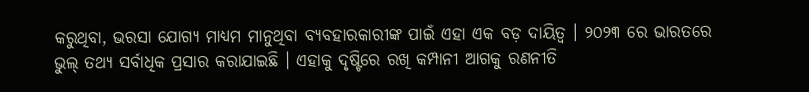କରୁଥିବା, ଭରସା ଯୋଗ୍ୟ ମାଧ୍ୟମ ମାନୁଥିବା ବ୍ୟବହାରକାରୀଙ୍କ ପାଇଁ ଏହା ଏକ ବଡ଼ ଦାୟିତ୍ୱ । ୨୦୨୩ ରେ ଭାରତରେ ଭୁଲ୍ ତଥ୍ୟ ସର୍ବାଧିକ ପ୍ରସାର କରାଯାଇଛି । ଏହାକୁ ଦୃଷ୍ଟିରେ ରଖି କମ୍ପାନୀ ଆଗକୁ ରଣନୀତି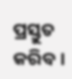ପ୍ରସ୍ତୁତ କରିବ ।